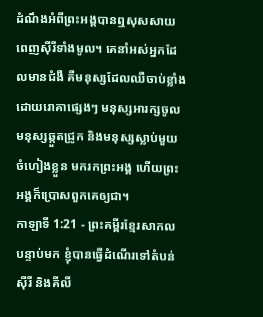ដំណឹងអំពីព្រះអង្គបានឮសុសសាយពេញស៊ីរីទាំងមូល។ គេនាំអស់អ្នកដែលមានជំងឺ គឺមនុស្សដែលឈឺចាប់ខ្លាំងដោយរោគាផ្សេងៗ មនុស្សអារក្សចូល មនុស្សឆ្កួតជ្រូក និងមនុស្សស្លាប់មួយចំហៀងខ្លួន មករកព្រះអង្គ ហើយព្រះអង្គក៏ប្រោសពួកគេឲ្យជា។
កាឡាទី 1:21 - ព្រះគម្ពីរខ្មែរសាកល បន្ទាប់មក ខ្ញុំបានធ្វើដំណើរទៅតំបន់ស៊ីរី និងគីលី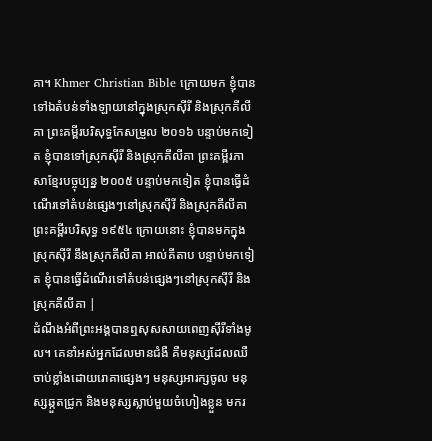គា។ Khmer Christian Bible ក្រោយមក ខ្ញុំបានទៅឯតំបន់ទាំងឡាយនៅក្នុងស្រុកស៊ីរី និងស្រុកគីលីគា ព្រះគម្ពីរបរិសុទ្ធកែសម្រួល ២០១៦ បន្ទាប់មកទៀត ខ្ញុំបានទៅស្រុកស៊ីរី និងស្រុកគីលីគា ព្រះគម្ពីរភាសាខ្មែរបច្ចុប្បន្ន ២០០៥ បន្ទាប់មកទៀត ខ្ញុំបានធ្វើដំណើរទៅតំបន់ផ្សេងៗនៅស្រុកស៊ីរី និងស្រុកគីលីគា ព្រះគម្ពីរបរិសុទ្ធ ១៩៥៤ ក្រោយនោះ ខ្ញុំបានមកក្នុងស្រុកស៊ីរី នឹងស្រុកគីលីគា អាល់គីតាប បន្ទាប់មកទៀត ខ្ញុំបានធ្វើដំណើរទៅតំបន់ផ្សេងៗនៅស្រុកស៊ីរី និងស្រុកគីលីគា |
ដំណឹងអំពីព្រះអង្គបានឮសុសសាយពេញស៊ីរីទាំងមូល។ គេនាំអស់អ្នកដែលមានជំងឺ គឺមនុស្សដែលឈឺចាប់ខ្លាំងដោយរោគាផ្សេងៗ មនុស្សអារក្សចូល មនុស្សឆ្កួតជ្រូក និងមនុស្សស្លាប់មួយចំហៀងខ្លួន មករ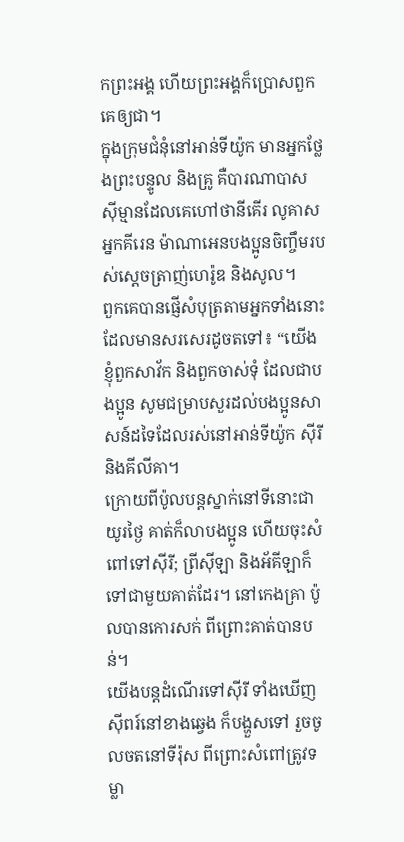កព្រះអង្គ ហើយព្រះអង្គក៏ប្រោសពួកគេឲ្យជា។
ក្នុងក្រុមជំនុំនៅអាន់ទីយ៉ូក មានអ្នកថ្លែងព្រះបន្ទូល និងគ្រូ គឺបារណាបាស ស៊ីម្មានដែលគេហៅថានីគើរ លូគាសអ្នកគីរេន ម៉ាណាអេនបងប្អូនចិញ្ចឹមរបស់ស្ដេចត្រាញ់ហេរ៉ូឌ និងសូល។
ពួកគេបានផ្ញើសំបុត្រតាមអ្នកទាំងនោះ ដែលមានសរសេរដូចតទៅ៖ “យើងខ្ញុំពួកសាវ័ក និងពួកចាស់ទុំ ដែលជាបងប្អូន សូមជម្រាបសួរដល់បងប្អូនសាសន៍ដទៃដែលរស់នៅអាន់ទីយ៉ូក ស៊ីរី និងគីលីគា។
ក្រោយពីប៉ូលបន្តស្នាក់នៅទីនោះជាយូរថ្ងៃ គាត់ក៏លាបងប្អូន ហើយចុះសំពៅទៅស៊ីរី; ព្រីស៊ីឡា និងអ័គីឡាក៏ទៅជាមួយគាត់ដែរ។ នៅកេងគ្រា ប៉ូលបានកោរសក់ ពីព្រោះគាត់បានបន់។
យើងបន្តដំណើរទៅស៊ីរី ទាំងឃើញស៊ីពរ៍នៅខាងឆ្វេង ក៏បង្ហួសទៅ រួចចូលចតនៅទីរ៉ុស ពីព្រោះសំពៅត្រូវទម្លា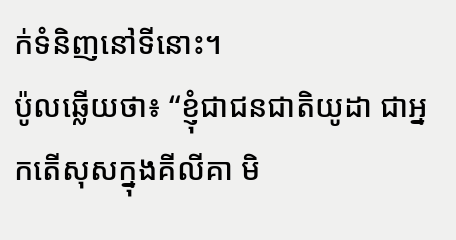ក់ទំនិញនៅទីនោះ។
ប៉ូលឆ្លើយថា៖ “ខ្ញុំជាជនជាតិយូដា ជាអ្នកតើសុសក្នុងគីលីគា មិ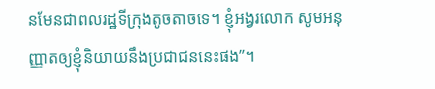នមែនជាពលរដ្ឋទីក្រុងតូចតាចទេ។ ខ្ញុំអង្វរលោក សូមអនុញ្ញាតឲ្យខ្ញុំនិយាយនឹងប្រជាជននេះផង”។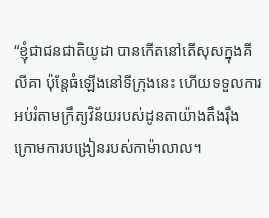“ខ្ញុំជាជនជាតិយូដា បានកើតនៅតើសុសក្នុងគីលីគា ប៉ុន្តែធំឡើងនៅទីក្រុងនេះ ហើយទទួលការអប់រំតាមក្រឹត្យវិន័យរបស់ដូនតាយ៉ាងតឹងរ៉ឹង ក្រោមការបង្រៀនរបស់កាម៉ាលាល។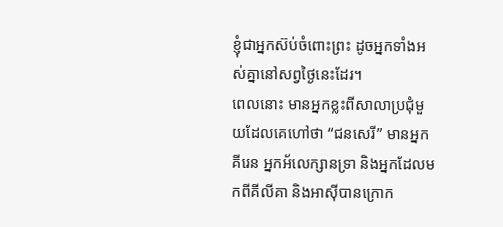ខ្ញុំជាអ្នកស៊ប់ចំពោះព្រះ ដូចអ្នកទាំងអស់គ្នានៅសព្វថ្ងៃនេះដែរ។
ពេលនោះ មានអ្នកខ្លះពីសាលាប្រជុំមួយដែលគេហៅថា “ជនសេរី” មានអ្នកគីរេន អ្នកអ័លេក្សានទ្រា និងអ្នកដែលមកពីគីលីគា និងអាស៊ីបានក្រោក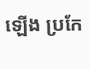ឡើង ប្រកែ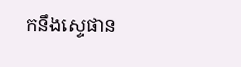កនឹងស្ទេផាន